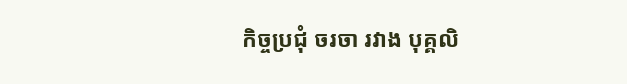កិច្ចប្រជុំ ចរចា រវាង បុគ្គលិ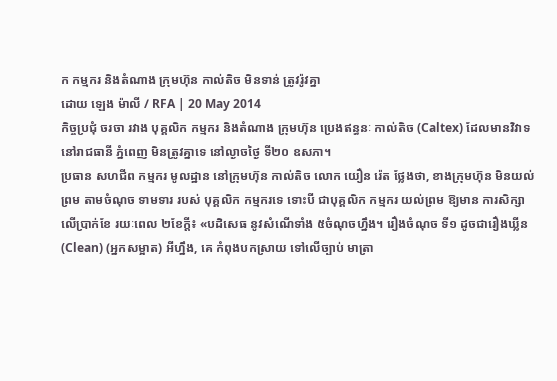ក កម្មករ និងតំណាង ក្រុមហ៊ុន កាល់តិច មិនទាន់ ត្រូវរ៉ូវគ្នា
ដោយ ឡេង ម៉ាលី / RFA | 20 May 2014
កិច្ចប្រជុំ ចរចា រវាង បុគ្គលិក កម្មករ និងតំណាង ក្រុមហ៊ុន ប្រេងឥន្ធនៈ កាល់តិច (Caltex) ដែលមានវិវាទ នៅរាជធានី ភ្នំពេញ មិនត្រូវគ្នាទេ នៅល្ងាចថ្ងៃ ទី២០ ឧសភា។
ប្រធាន សហជីព កម្មករ មូលដ្ឋាន នៅក្រុមហ៊ុន កាល់តិច លោក យឿន រ៉េត ថ្លែងថា, ខាងក្រុមហ៊ុន មិនយល់ព្រម តាមចំណុច ទាមទារ របស់ បុគ្គលិក កម្មករទេ ទោះបី ជាបុគ្គលិក កម្មករ យល់ព្រម ឱ្យមាន ការសិក្សា លើប្រាក់ខែ រយៈពេល ២ខែក្ដី៖ «បដិសេធ នូវសំណើទាំង ៥ចំណុចហ្នឹង។ រឿងចំណុច ទី១ ដូចជារឿងឃ្លីន (Clean) (អ្នកសម្អាត) អីហ្នឹង, គេ កំពុងបកស្រាយ ទៅលើច្បាប់ មាត្រា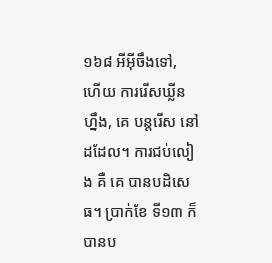១៦៨ អីអ៊ីចឹងទៅ, ហើយ ការរើសឃ្លីនហ្នឹង, គេ បន្តរើស នៅដដែល។ ការជប់លៀង គឺ គេ បានបដិសេធ។ ប្រាក់ខែ ទី១៣ ក៏បានប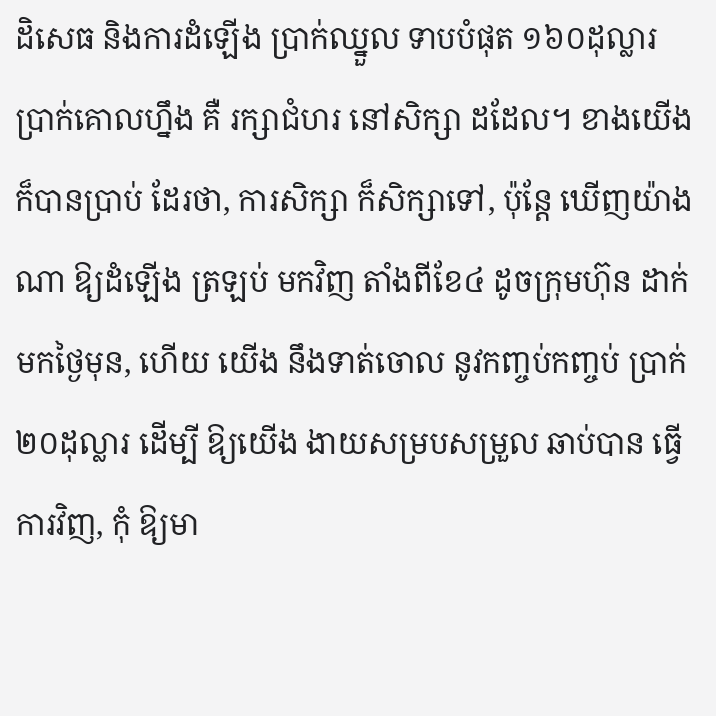ដិសេធ និងការដំឡើង ប្រាក់ឈ្នួល ទាបបំផុត ១៦០ដុល្លារ ប្រាក់គោលហ្នឹង គឺ រក្សាជំហរ នៅសិក្សា ដដែល។ ខាងយើង ក៏បានប្រាប់ ដែរថា, ការសិក្សា ក៏សិក្សាទៅ, ប៉ុន្តែ ឃើញយ៉ាងណា ឱ្យដំឡើង ត្រឡប់ មកវិញ តាំងពីខែ៤ ដូចក្រុមហ៊ុន ដាក់មកថ្ងៃមុន, ហើយ យើង នឹងទាត់ចោល នូវកញ្ចប់កញ្ចប់ ប្រាក់ ២០ដុល្លារ ដើម្បី ឱ្យយើង ងាយសម្របសម្រួល ឆាប់បាន ធ្វើការវិញ, កុំ ឱ្យមា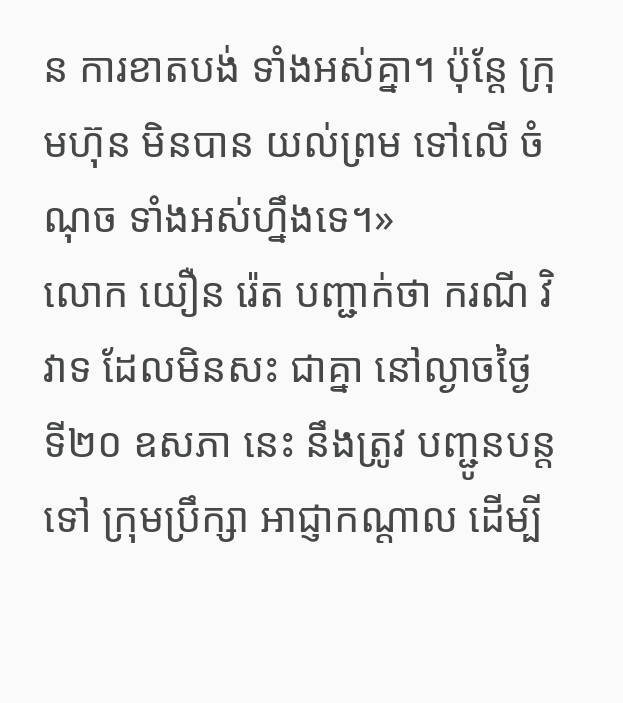ន ការខាតបង់ ទាំងអស់គ្នា។ ប៉ុន្តែ ក្រុមហ៊ុន មិនបាន យល់ព្រម ទៅលើ ចំណុច ទាំងអស់ហ្នឹងទេ។»
លោក យឿន រ៉េត បញ្ជាក់ថា ករណី វិវាទ ដែលមិនសះ ជាគ្នា នៅល្ងាចថ្ងៃ ទី២០ ឧសភា នេះ នឹងត្រូវ បញ្ជូនបន្តទៅ ក្រុមប្រឹក្សា អាជ្ញាកណ្ដាល ដើម្បី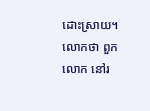ដោះស្រាយ។ លោកថា ពួកលោក នៅរ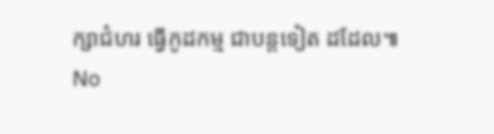ក្សាជំហរ ធ្វើកូដកម្ម ជាបន្តទៀត ដដែល៕
No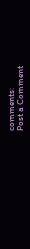comments:
Post a Comment